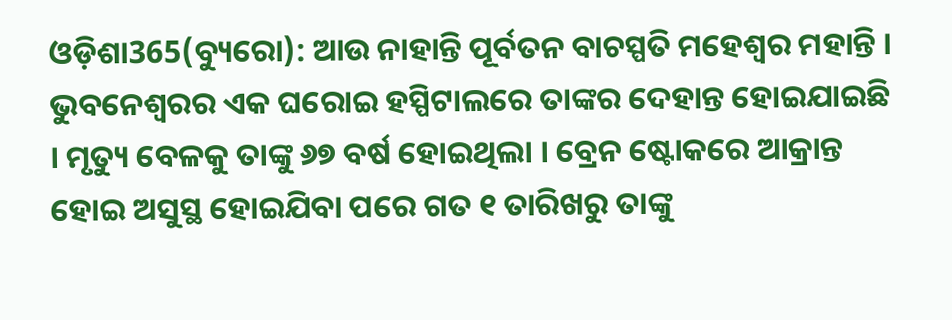ଓଡ଼ିଶା365(ବ୍ୟୁରୋ): ଆଉ ନାହାନ୍ତି ପୂର୍ବତନ ବାଚସ୍ପତି ମହେଶ୍ୱର ମହାନ୍ତି । ଭୁବନେଶ୍ୱରର ଏକ ଘରୋଇ ହସ୍ପିଟାଲରେ ତାଙ୍କର ଦେହାନ୍ତ ହୋଇଯାଇଛି । ମୃତ୍ୟୁ ବେଳକୁ ତାଙ୍କୁ ୬୭ ବର୍ଷ ହୋଇଥିଲା । ବ୍ରେନ ଷ୍ଟୋକରେ ଆକ୍ରାନ୍ତ ହୋଇ ଅସୁସ୍ଥ ହୋଇଯିବା ପରେ ଗତ ୧ ତାରିଖରୁ ତାଙ୍କୁ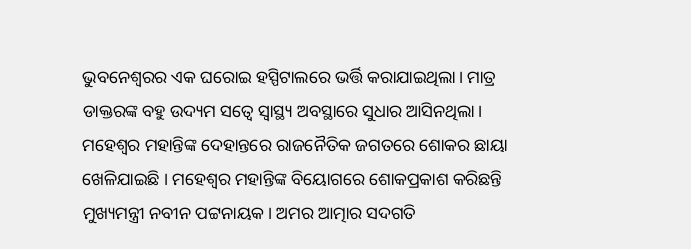ଭୁବନେଶ୍ୱରର ଏକ ଘରୋଇ ହସ୍ପିଟାଲରେ ଭର୍ତ୍ତି କରାଯାଇଥିଲା। ମାତ୍ର ଡାକ୍ତରଙ୍କ ବହୁ ଉଦ୍ୟମ ସତ୍ୱେ ସ୍ୱାସ୍ଥ୍ୟ ଅବସ୍ଥାରେ ସୁଧାର ଆସିନଥିଲା। ମହେଶ୍ୱର ମହାନ୍ତିଙ୍କ ଦେହାନ୍ତରେ ରାଜନୈତିକ ଜଗତରେ ଶୋକର ଛାୟା ଖେଳିଯାଇଛି । ମହେଶ୍ବର ମହାନ୍ତିଙ୍କ ବିୟୋଗରେ ଶୋକପ୍ରକାଶ କରିଛନ୍ତି ମୁଖ୍ୟମନ୍ତ୍ରୀ ନବୀନ ପଟ୍ଟନାୟକ। ଅମର ଆତ୍ମାର ସଦଗତି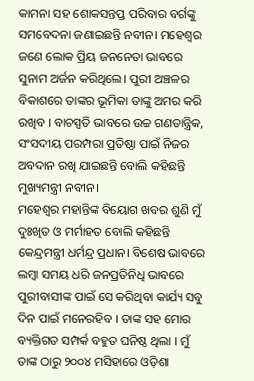କାମନା ସହ ଶୋକସନ୍ତପ୍ତ ପରିବାର ବର୍ଗଙ୍କୁ ସମବେଦନା ଜଣାଇଛନ୍ତି ନବୀନ। ମହେଶ୍ବର ଜଣେ ଲୋକ ପ୍ରିୟ ଜନନେତା ଭାବରେ ସୁନାମ ଅର୍ଜନ କରିଥିଲେ। ପୁରୀ ଅଞ୍ଚଳର ବିକାଶରେ ତାଙ୍କର ଭୂମିକା ତାଙ୍କୁ ଅମର କରି ରଖିବ । ବାଚସ୍ପତି ଭାବରେ ଉଚ୍ଚ ଗଣତାନ୍ତ୍ରିକ, ସଂସଦୀୟ ପରମ୍ପରା ପ୍ରତିଷ୍ଠା ପାଇଁ ନିଜର ଅବଦାନ ରଖି ଯାଇଛନ୍ତି ବୋଲି କହିଛନ୍ତି ମୁଖ୍ୟମନ୍ତ୍ରୀ ନବୀନ।
ମହେଶ୍ୱର ମହାନ୍ତିଙ୍କ ବିୟୋଗ ଖବର ଶୁଣି ମୁଁ ଦୁଃଖିତ ଓ ମର୍ମାହତ ବୋଲି କହିଛନ୍ତି କେନ୍ଦ୍ରମନ୍ତ୍ରୀ ଧର୍ମନ୍ଦ୍ର ପ୍ରଧାନ। ବିଶେଷ ଭାବରେ ଲମ୍ବା ସମୟ ଧରି ଜନପ୍ରତିନିଧି ଭାବରେ ପୁରୀବାସୀଙ୍କ ପାଇଁ ସେ କରିଥିବା କାର୍ଯ୍ୟ ସବୁ ଦିନ ପାଇଁ ମନେରହିବ । ତାଙ୍କ ସହ ମୋର ବ୍ୟକ୍ତିଗତ ସମ୍ପର୍କ ବହୁତ ଘନିଷ୍ଠ ଥିଲା । ମୁଁ ତାଙ୍କ ଠାରୁ ୨୦୦୪ ମସିହାରେ ଓଡ଼ିଶା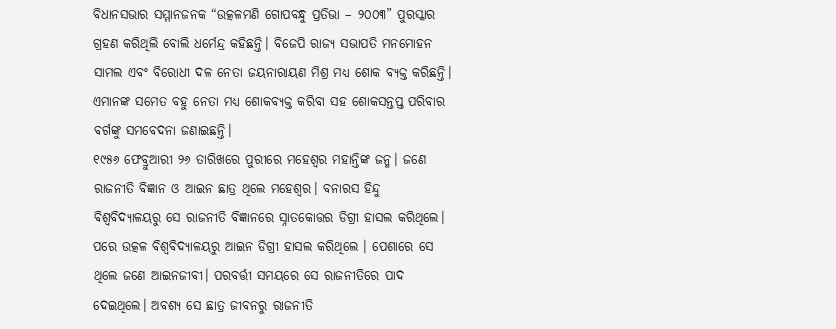ବିଧାନସଭାର ସମ୍ମାନଜନକ “ଉତ୍କଳମଣି ଗୋପବନ୍ଧୁ ପ୍ରତିଭା – ୨୦୦୩” ପୁରସ୍କାର ଗ୍ରହଣ କରିଥିଲି ବୋଲି ଧର୍ମେନ୍ଦ୍ର କହିଛନ୍ତି। ବିଜେପି ରାଜ୍ୟ ସଭାପତି ମନମୋହନ ସାମଲ ଏବଂ ବିରୋଧୀ ଦଳ ନେତା ଜୟନାରାୟଣ ମିଶ୍ର ମଧ୍ୟ ଶୋକ ବ୍ୟକ୍ତ କରିଛନ୍ତି। ଏମାନଙ୍କ ସମେତ ବହୁ ନେତା ମଧ୍ୟ ଶୋକବ୍ୟକ୍ତ କରିବା ସହ ଶୋକସନ୍ତପ୍ତ ପରିବାର ବର୍ଗଙ୍କୁ ସମବେଦନା ଜଣାଇଛନ୍ତି।
୧୯୫୬ ଫେବ୍ରୁଆରୀ ୨୬ ତାରିଖରେ ପୁରୀରେ ମହେଶ୍ବର ମହାନ୍ତିଙ୍କ ଜନ୍ମ। ଜଣେ ରାଜନୀତି ବିଜ୍ଞାନ ଓ ଆଇନ ଛାତ୍ର ଥିଲେ ମହେଶ୍ବର। ବନାରସ ହିନ୍ଦୁ ବିଶ୍ବବିଦ୍ୟାଳୟରୁ ସେ ରାଜନୀତି ବିଜ୍ଞାନରେ ସ୍ନାତକୋତ୍ତର ଡିଗ୍ରୀ ହାସଲ କରିଥିଲେ। ପରେ ଉତ୍କଳ ବିଶ୍ବବିଦ୍ୟାଳୟରୁ ଆଇନ ଡିଗ୍ରୀ ହାସଲ କରିଥିଲେ । ପେଶାରେ ସେ ଥିଲେ ଜଣେ ଆଇନଜୀବୀ। ପରବର୍ତ୍ତୀ ସମୟରେ ସେ ରାଜନୀତିରେ ପାଦ ଦେଇଥିଲେ। ଅବଶ୍ୟ ସେ ଛାତ୍ର ଜୀବନରୁ ରାଜନୀତି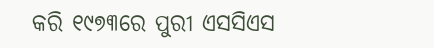କରି ୧୯୭୩ରେ ପୁରୀ ଏସସିଏସ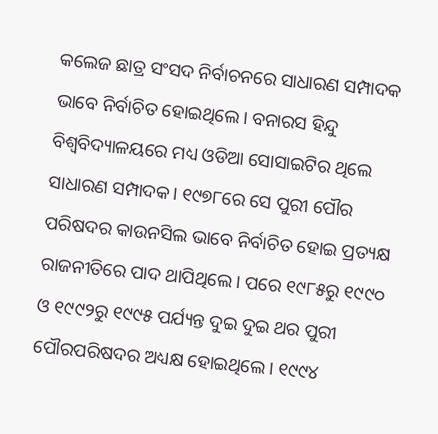କଲେଜ ଛାତ୍ର ସଂସଦ ନିର୍ବାଚନରେ ସାଧାରଣ ସମ୍ପାଦକ ଭାବେ ନିର୍ବାଚିତ ହୋଇଥିଲେ। ବନାରସ ହିନ୍ଦୁ ବିଶ୍ବବିଦ୍ୟାଳୟରେ ମଧ୍ୟ ଓଡିଆ ସୋସାଇଟିର ଥିଲେ ସାଧାରଣ ସମ୍ପାଦକ। ୧୯୭୮ରେ ସେ ପୁରୀ ପୌର ପରିଷଦର କାଉନସିଲ ଭାବେ ନିର୍ବାଚିତ ହୋଇ ପ୍ରତ୍ୟକ୍ଷ ରାଜନୀତିରେ ପାଦ ଥାପିଥିଲେ। ପରେ ୧୯୮୫ରୁ ୧୯୯୦ ଓ ୧୯୯୨ରୁ ୧୯୯୫ ପର୍ଯ୍ୟନ୍ତ ଦୁଇ ଦୁଇ ଥର ପୁରୀ ପୌରପରିଷଦର ଅଧ୍ୟକ୍ଷ ହୋଇଥିଲେ। ୧୯୯୪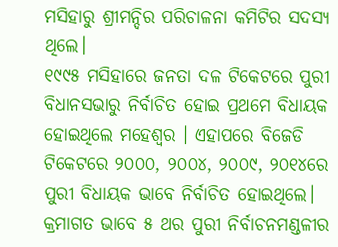ମସିହାରୁ ଶ୍ରୀମନ୍ଦିର ପରିଚାଳନା କମିଟିର ସଦସ୍ୟ ଥିଲେ।
୧୯୯୫ ମସିହାରେ ଜନତା ଦଳ ଟିକେଟରେ ପୁରୀ ବିଧାନସଭାରୁ ନିର୍ବାଚିତ ହୋଇ ପ୍ରଥମେ ବିଧାୟକ ହୋଇଥିଲେ ମହେଶ୍ୱର । ଏହାପରେ ବିଜେଡି ଟିକେଟରେ ୨୦୦୦, ୨୦୦୪, ୨୦୦୯, ୨୦୧୪ରେ ପୁରୀ ବିଧାୟକ ଭାବେ ନିର୍ବାଚିତ ହୋଇଥିଲେ। କ୍ରମାଗତ ଭାବେ ୫ ଥର ପୁରୀ ନିର୍ବାଚନମଣ୍ଡଳୀର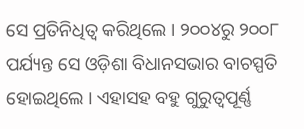ସେ ପ୍ରତିନିଧିତ୍ୱ କରିଥିଲେ । ୨୦୦୪ରୁ ୨୦୦୮ ପର୍ଯ୍ୟନ୍ତ ସେ ଓଡ଼ିଶା ବିଧାନସଭାର ବାଚସ୍ପତି ହୋଇଥିଲେ । ଏହାସହ ବହୁ ଗୁରୁତ୍ୱପୂର୍ଣ୍ଣ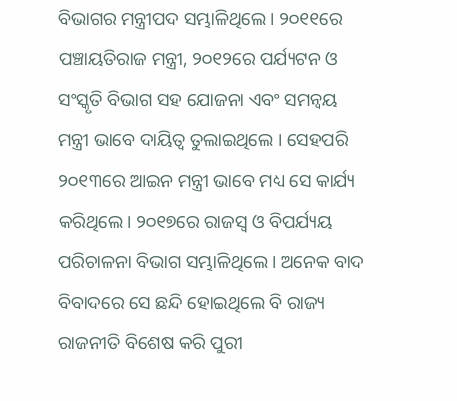ବିଭାଗର ମନ୍ତ୍ରୀପଦ ସମ୍ଭାଳିଥିଲେ। ୨୦୧୧ରେ ପଞ୍ଚାୟତିରାଜ ମନ୍ତ୍ରୀ, ୨୦୧୨ରେ ପର୍ଯ୍ୟଟନ ଓ ସଂସ୍କୃତି ବିଭାଗ ସହ ଯୋଜନା ଏବଂ ସମନ୍ୱୟ ମନ୍ତ୍ରୀ ଭାବେ ଦାୟିତ୍ୱ ତୁଲାଇଥିଲେ । ସେହପରି ୨୦୧୩ରେ ଆଇନ ମନ୍ତ୍ରୀ ଭାବେ ମଧ୍ୟ ସେ କାର୍ଯ୍ୟ କରିଥିଲେ। ୨୦୧୭ରେ ରାଜସ୍ୱ ଓ ବିପର୍ଯ୍ୟୟ ପରିଚାଳନା ବିଭାଗ ସମ୍ଭାଳିଥିଲେ। ଅନେକ ବାଦ ବିବାଦରେ ସେ ଛନ୍ଦି ହୋଇଥିଲେ ବି ରାଜ୍ୟ ରାଜନୀତି ବିଶେଷ କରି ପୁରୀ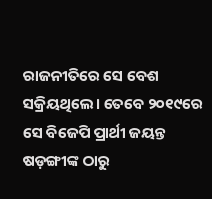ରାଜନୀତିରେ ସେ ବେଶ ସକ୍ରିୟଥିଲେ। ତେବେ ୨୦୧୯ରେ ସେ ବିଜେପି ପ୍ରାର୍ଥୀ ଜୟନ୍ତ ଷଡ଼ଙ୍ଗୀଙ୍କ ଠାରୁ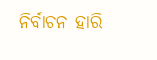ନିର୍ବାଚନ ହାରି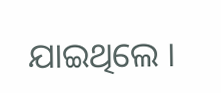ଯାଇଥିଲେ ।